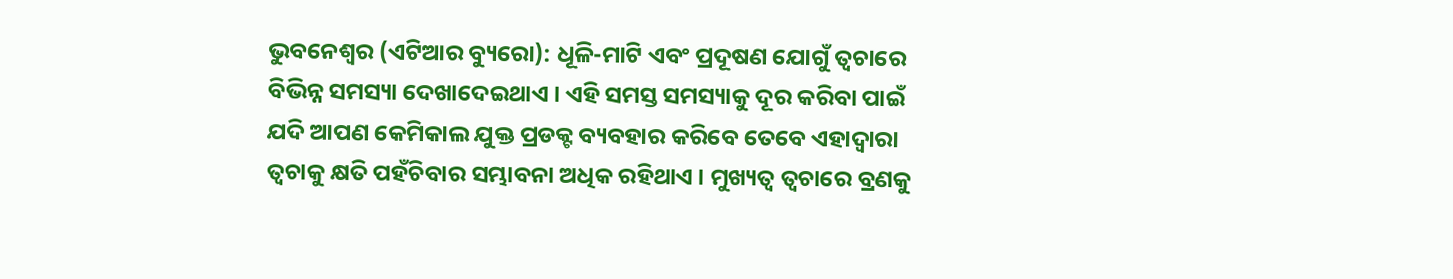ଭୁବନେଶ୍ୱର (ଏଟିଆର ବ୍ୟୁରୋ): ଧୂଳି-ମାଟି ଏବଂ ପ୍ରଦୂଷଣ ଯୋଗୁଁ ତ୍ୱଚାରେ ବିଭିନ୍ନ ସମସ୍ୟା ଦେଖାଦେଇଥାଏ । ଏହି ସମସ୍ତ ସମସ୍ୟାକୁ ଦୂର କରିବା ପାଇଁ ଯଦି ଆପଣ କେମିକାଲ ଯୁକ୍ତ ପ୍ରଡକ୍ଟ ବ୍ୟବହାର କରିବେ ତେବେ ଏହାଦ୍ୱାରା ତ୍ୱଚାକୁ କ୍ଷତି ପହଁଚିବାର ସମ୍ଭାବନା ଅଧିକ ରହିଥାଏ । ମୁଖ୍ୟତ୍ୱ ତ୍ୱଚାରେ ବ୍ରଣକୁ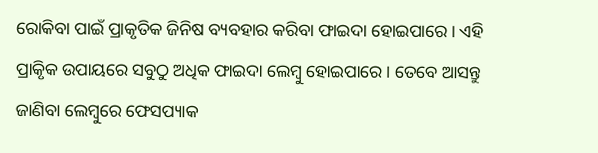ରୋକିବା ପାଇଁ ପ୍ରାକୃତିକ ଜିନିଷ ବ୍ୟବହାର କରିବା ଫାଇଦା ହୋଇପାରେ । ଏହି ପ୍ରାକୃିକ ଉପାୟରେ ସବୁଠୁ ଅଧିକ ଫାଇଦା ଲେମ୍ବୁ ହୋଇପାରେ । ତେବେ ଆସନ୍ତୁ ଜାଣିବା ଲେମ୍ବୁରେ ଫେସପ୍ୟାକ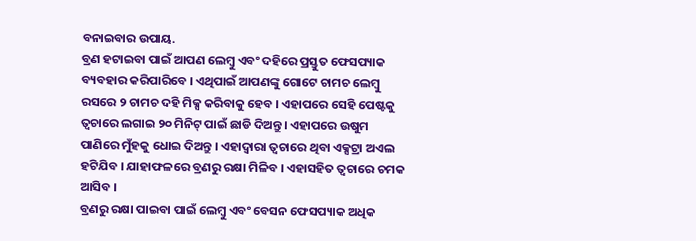ବନାଇବାର ଉପାୟ.
ବ୍ରଣ ହଟାଇବା ପାଇଁ ଆପଣ ଲେମ୍ବୁ ଏବଂ ଦହିରେ ପ୍ରସ୍ତୁତ ଫେସପ୍ୟାକ ବ୍ୟବହାର କରିପାରିବେ । ଏଥିପାଇଁ ଆପଣଙ୍କୁ ଗୋଟେ ଚାମଚ ଲେମ୍ବୁ ରସରେ ୨ ଚାମଚ ଦହି ମିକ୍ସ କରିବାକୁ ହେବ । ଏହାପରେ ସେହି ପେଷ୍ଟକୁ ତ୍ୱଚାରେ ଲଗାଇ ୨୦ ମିନିଟ୍ ପାଇଁ ଛାଡି ଦିଅନ୍ତୁ । ଏହାପରେ ଉଷୁମ ପାଣିରେ ମୁଁହକୁ ଧୋଇ ଦିଅନ୍ତୁ । ଏହାଦ୍ୱାରା ତ୍ୱଚାରେ ଥିବା ଏକ୍ସଟ୍ରା ଅଏଲ ହଟିଯିବ । ଯାହାଫଳରେ ବ୍ରଣରୁ ରକ୍ଷା ମିଳିବ । ଏହାସହିତ ତ୍ୱଚାରେ ଚମକ ଆସିବ ।
ବ୍ରଣରୁ ରକ୍ଷା ପାଇବା ପାଇଁ ଲେମ୍ବୁ ଏବଂ ବେସନ ଫେସପ୍ୟାକ ଅଧିକ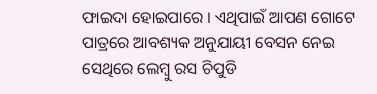ଫାଇଦା ହୋଇପାରେ । ଏଥିପାଇଁ ଆପଣ ଗୋଟେ ପାତ୍ରରେ ଆବଶ୍ୟକ ଅନୁଯାୟୀ ବେସନ ନେଇ ସେଥିରେ ଲେମ୍ବୁ ରସ ଚିପୁଡି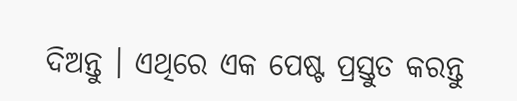ଦିଅନ୍ତୁ । ଏଥିରେ ଏକ ପେଷ୍ଟ ପ୍ରସ୍ତୁତ କରନ୍ତୁ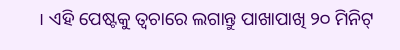। ଏହି ପେଷ୍ଟକୁ ତ୍ୱଚାରେ ଲଗାନ୍ତୁ ପାଖାପାଖି ୨୦ ମିନିଟ୍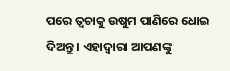ପରେ ତ୍ୱଚାକୁ ଉଷୁମ ପାଣିରେ ଧୋଇ ଦିଅନ୍ତୁ । ଏହାଦ୍ୱାରା ଆପଣଙ୍କୁ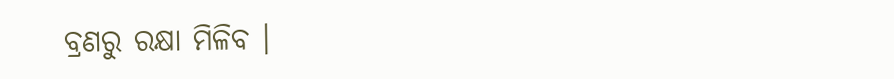ବ୍ରଣରୁ ରକ୍ଷା ମିଳିବ ।